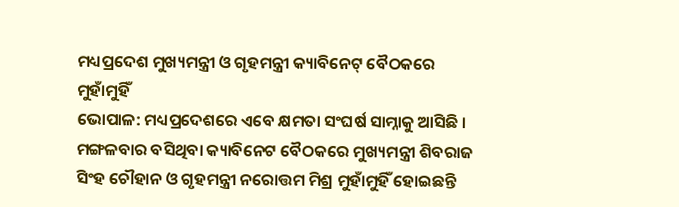ମଧ୍ୟପ୍ରଦେଶ ମୁଖ୍ୟମନ୍ତ୍ରୀ ଓ ଗୃହମନ୍ତ୍ରୀ କ୍ୟାବିନେଟ୍ ବୈଠକରେ ମୁହାଁମୁହିଁ
ଭୋପାଳ: ମଧ୍ୟପ୍ରଦେଶରେ ଏବେ କ୍ଷମତା ସଂଘର୍ଷ ସାମ୍ନାକୁ ଆସିଛି । ମଙ୍ଗଳବାର ବସିଥିବା କ୍ୟାବିନେଟ ବୈଠକରେ ମୁଖ୍ୟମନ୍ତ୍ରୀ ଶିବରାଜ ସିଂହ ଚୌହାନ ଓ ଗୃହମନ୍ତ୍ରୀ ନରୋତ୍ତମ ମିଶ୍ର ମୁହାଁମୁହିଁ ହୋଇଛନ୍ତି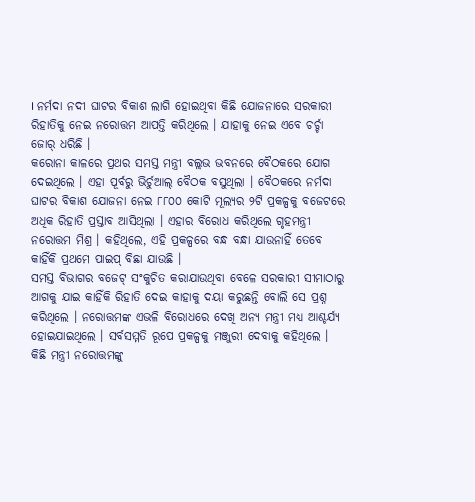। ନର୍ମଦା ନଦୀ ଘାଟର ବିକାଶ ଲାଗି ହୋଇଥିବା କିଛି ଯୋଜନାରେ ସରକାରୀ ରିହାତିକୁ ନେଇ ନରୋତ୍ତମ ଆପତ୍ତି କରିଥିଲେ । ଯାହାକୁ ନେଇ ଏବେ ଚର୍ଚ୍ଚା ଜୋର୍ ଧରିଛି ।
କରୋନା କାଳରେ ପ୍ରଥର ସମସ୍ତ ମନ୍ତ୍ରୀ ବଲ୍ଲଭ ଭବନରେ ବୈଠକରେ ଯୋଗ ଦେଇଥିଲେ । ଏହା ପୂର୍ବରୁ ଭିର୍ଚୁଆଲ୍ ବୈଠକ ବସୁଥିଲା । ବୈଠକରେ ନର୍ମଦା ଘାଟର ବିକାଶ ଯୋଜନା ନେଇ ୮୮୦୦ କୋଟି ମୂଲ୍ୟର ୨ଟି ପ୍ରକଳ୍ପକୁ ବଜେଟରେ ଅଧିକ ରିହାତି ପ୍ରସ୍ତାବ ଆସିଥିଲା । ଏହାର ବିରୋଧ କରିଥିଲେ ଗୃହମନ୍ତ୍ରୀ ନରୋତ୍ତମ ମିଶ୍ର । କହିଥିଲେ, ଏହି ପ୍ରକଳ୍ପରେ ବନ୍ଧ ବନ୍ଧା ଯାଉନାହିଁ ତେବେ କାହିଁକି ପ୍ରଥମେ ପାଇପ୍ ବିଛା ଯାଉଛି ।
ସମସ୍ତ ବିଭାଗର ବଜେଟ୍ ସଂକୁଚିତ କରାଯାଉଥିବା ବେଳେ ସରକାରୀ ସୀମାଠାରୁ ଆଗକୁ ଯାଇ କାହିଁକି ରିହାତି ଦେଇ କାହାକୁ ଦୟା କରୁଛନ୍ତି ବୋଲି ସେ ପ୍ରଶ୍ନ କରିଥିଲେ । ନରୋତ୍ତମଙ୍କ ଏଭଳି ବିରୋଧରେ ଦେଖି ଅନ୍ୟ ମନ୍ତ୍ରୀ ମଧ୍ୟ ଆଶ୍ଚର୍ଯ୍ୟ ହୋଇଯାଇଥିଲେ । ସର୍ବସମ୍ମତି ରୂପେ ପ୍ରକଳ୍ପକୁ ମଞ୍ଜୁରୀ ଦେବାକୁ କହିଥିଲେ । କିଛି ମନ୍ତ୍ରୀ ନରୋତ୍ତମଙ୍କୁ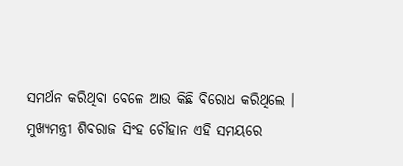ସମର୍ଥନ କରିଥିବା ବେଳେ ଆଉ କିଛି ବିରୋଧ କରିଥିଲେ ।
ମୁଖ୍ୟମନ୍ତ୍ରୀ ଶିବରାଜ ସିଂହ ଚୌହାନ ଏହି ସମୟରେ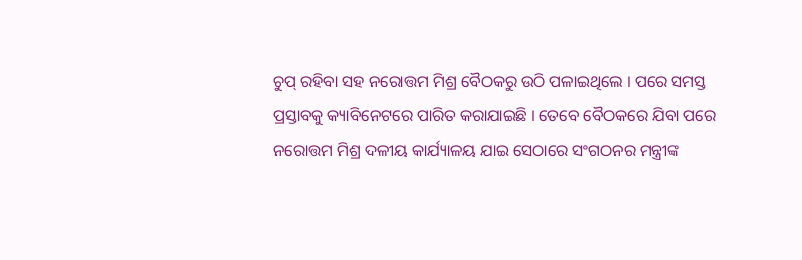ଚୁପ୍ ରହିବା ସହ ନରୋତ୍ତମ ମିଶ୍ର ବୈଠକରୁ ଉଠି ପଳାଇଥିଲେ । ପରେ ସମସ୍ତ ପ୍ରସ୍ତାବକୁ କ୍ୟାବିନେଟରେ ପାରିତ କରାଯାଇଛି । ତେବେ ବୈଠକରେ ଯିବା ପରେ ନରୋତ୍ତମ ମିଶ୍ର ଦଳୀୟ କାର୍ଯ୍ୟାଳୟ ଯାଇ ସେଠାରେ ସଂଗଠନର ମନ୍ତ୍ରୀଙ୍କ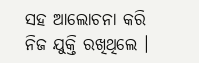ସହ ଆଲୋଚନା କରି ନିଜ ଯୁକ୍ତି ରଖିଥିଲେ ।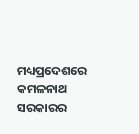ମଧ୍ୟପ୍ରଦେଶରେ କମଳନାଥ ସରକାରର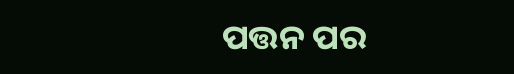ପତ୍ତନ ପର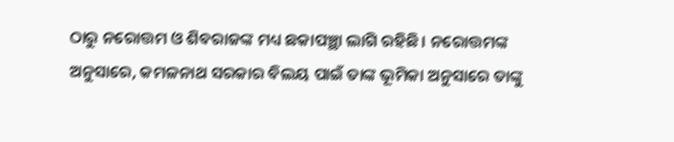ଠାରୁ ନରୋତ୍ତମ ଓ ଶିବରାଜଙ୍କ ମଧ୍ୟ ଛକାପଞ୍ଛା ଲାଗି ରହିଛି । ନରୋତ୍ତମଙ୍କ ଅନୁସାରେ, କମଳନାଥ ସରକାର ବିଲୟ ପାଇଁ ତାଙ୍କ ଭୂମିକା ଅନୁସାରେ ତାଙ୍କୁ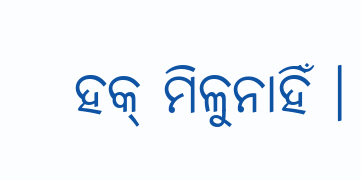ହକ୍ ମିଳୁନାହିଁ ।